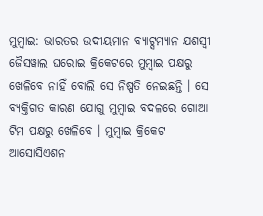ମୁମ୍ବାଇ: ଭାରତର ଉଦୀୟମାନ ବ୍ୟାଟ୍ସମ୍ୟାନ ଯଶସ୍ୱୀ ଜୈସୱାଲ ଘରୋଇ କ୍ରିକେଟରେ ମୁମ୍ବାଇ ପକ୍ଷରୁ ଖେଳିବେ ନାହିଁ ବୋଲି ସେ ନିଷ୍ପତି ନେଇଛନ୍ତି । ସେ ବ୍ୟକ୍ତିଗତ କାରଣ ଯୋଗୁ ମୁମ୍ବାଇ ବଦଳରେ ଗୋଆ ଟିମ ପକ୍ଷରୁ ଖେଳିବେ । ମୁମ୍ବାଇ କ୍ରିକେଟ ଆସୋସିଏଶନ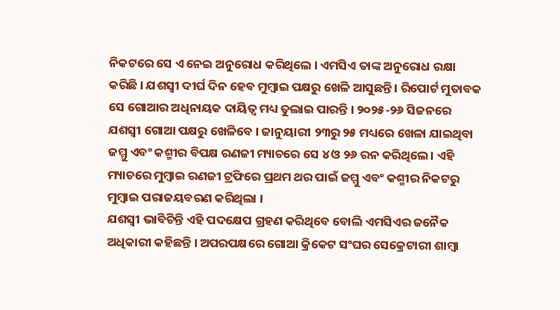ନିକଟରେ ସେ ଏ ନେଇ ଅନୁରୋଧ କରିଥିଲେ । ଏମସିଏ ତାଙ୍କ ଅନୁରୋଧ ରକ୍ଷା କରିଛି । ଯଶସ୍ୱୀ ଦୀର୍ଘ ଦିନ ହେବ ମୁମ୍ବାଇ ପକ୍ଷରୁ ଖେଳି ଆସୁଛନ୍ତି । ରିପୋର୍ଟ ମୁତାବକ ସେ ଗୋଆର ଅଧିନାୟକ ଦାୟିତ୍ୱ ମଧ୍ୟ ତୁଲାଇ ପାରନ୍ତି । ୨୦୨୫-୨୬ ସିଜନରେ ଯଶସ୍ୱୀ ଗୋଆ ପକ୍ଷରୁ ଖେଳିବେ । ଜାନୁୟାରୀ ୨୩ରୁ ୨୫ ମଧ୍ୟରେ ଖେଳା ଯାଇଥିବା ଜମ୍ମୁ ଏବଂ କଶ୍ମୀର ବିପକ୍ଷ ରଣଜୀ ମ୍ୟାଚରେ ସେ ୪ ଓ ୨୬ ରନ କରିଥିଲେ । ଏହି ମ୍ୟାଚରେ ମୁମ୍ବାଇ ରଣଜୀ ଟ୍ରଫିରେ ପ୍ରଥମ ଥର ପାଇଁ ଜମ୍ମୁ ଏବଂ କଶ୍ମୀର ନିକଟରୁ ମୁମ୍ବାଇ ପରାଜୟବରଣ କରିଥିଲା ।
ଯଶସ୍ୱୀ ଭାବିଚିନ୍ତି ଏହି ପଦକ୍ଷେପ ଗ୍ରହଣ କରିଥିବେ ବୋଲି ଏମସିଏର ଜନୈକ ଅଧିକାରୀ କହିଛନ୍ତି । ଅପରପକ୍ଷରେ ଗୋଆ କ୍ରିକେଟ ସଂଘର ସେକ୍ରେଟାରୀ ଶାମ୍ବା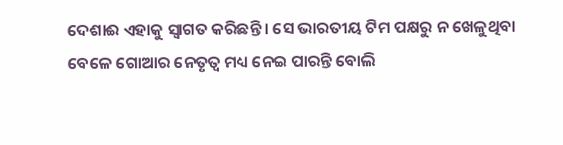ଦେଶାଈ ଏହାକୁ ସ୍ୱାଗତ କରିଛନ୍ତି । ସେ ଭାରତୀୟ ଟିମ ପକ୍ଷରୁ ନ ଖେଳୁଥିବା ବେଳେ ଗୋଆର ନେତୃତ୍ୱ ମଧ୍ୟ ନେଇ ପାରନ୍ତି ବୋଲି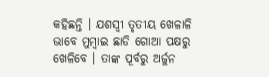କହିଛନ୍ତି । ଯଶସ୍ୱୀ ତୃତୀୟ ଖେଳାଳି ଭାବେ ମୁମ୍ବାଇ ଛାଡି ଗୋଆ ପକ୍ଷରୁ ଖେଳିବେ । ତାଙ୍କ ପୂର୍ବରୁ ଅର୍ଜୁନ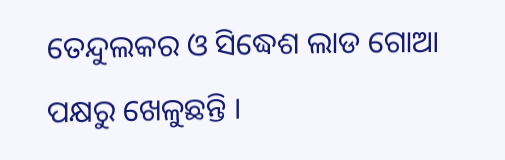ତେନ୍ଦୁଲକର ଓ ସିଦ୍ଧେଶ ଲାଡ ଗୋଆ ପକ୍ଷରୁ ଖେଳୁଛନ୍ତି ।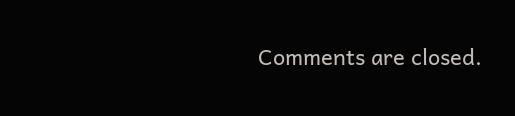Comments are closed.